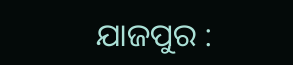ଯାଜପୁର :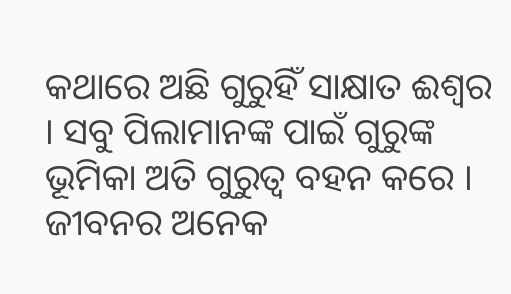କଥାରେ ଅଛି ଗୁରୁହିଁ ସାକ୍ଷାତ ଈଶ୍ୱର । ସବୁ ପିଲାମାନଙ୍କ ପାଇଁ ଗୁରୁଙ୍କ ଭୂମିକା ଅତି ଗୁରୁତ୍ୱ ବହନ କରେ । ଜୀବନର ଅନେକ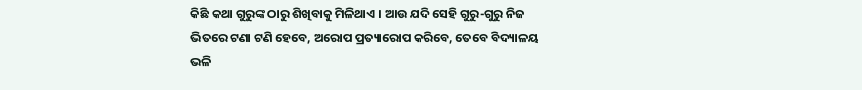କିଛି କଥା ଗୁରୁଙ୍କ ଠାରୁ ଶିଖିବାକୁ ମିଳିଥାଏ । ଆଉ ଯଦି ସେହି ଗୁରୁ-ଗୁରୁ ନିଜ ଭିତରେ ଟଣା ଟଣି ହେବେ, ଅରୋପ ପ୍ରତ୍ୟାରୋପ କରିବେ, ତେବେ ବିଦ୍ୟାଳୟ ଭଳି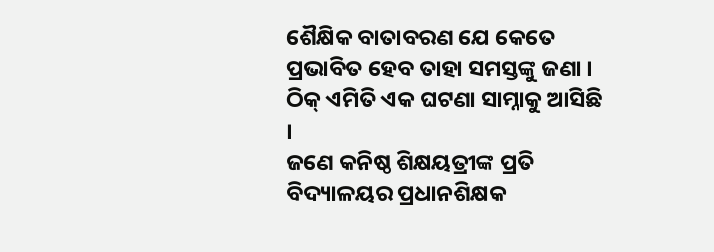ଶୈକ୍ଷିକ ବାତାବରଣ ଯେ କେତେ ପ୍ରଭାବିତ ହେବ ତାହା ସମସ୍ତଙ୍କୁ ଜଣା । ଠିକ୍ ଏମିତି ଏକ ଘଟଣା ସାମ୍ନାକୁ ଆସିଛି ।
ଜଣେ କନିଷ୍ଠ ଶିକ୍ଷୟତ୍ରୀଙ୍କ ପ୍ରତି ବିଦ୍ୟାଳୟର ପ୍ରଧାନଶିକ୍ଷକ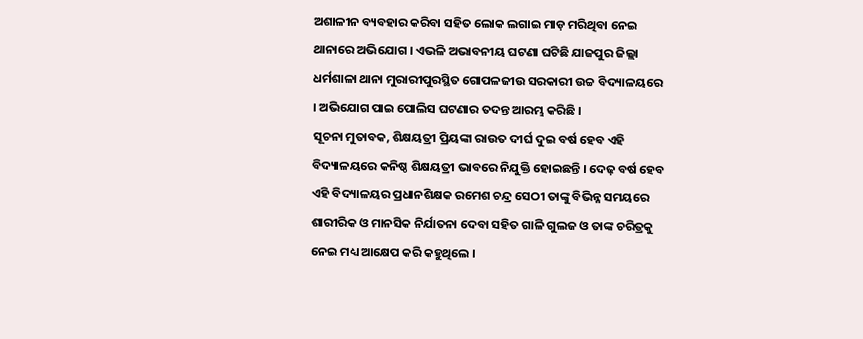ଅଶାଳୀନ ବ୍ୟବହାର କରିବା ସହିତ ଲୋକ ଲଗାଇ ମାଡ଼ ମରିଥିବା ନେଇ ଥାନାରେ ଅଭିଯୋଗ । ଏଭଳି ଅଭାବନୀୟ ଘଟଣା ଘଟିଛି ଯାଜପୁର ଜିଲ୍ଲା ଧର୍ମଶାଳା ଥାନା ମୁରାରୀପୁରସ୍ଥିତ ଗୋପଳଜୀଉ ସରକାରୀ ଉଚ୍ଚ ବିଦ୍ୟାଳୟରେ । ଅଭିଯୋଗ ପାଇ ପୋଲିସ ଘଟଣାର ତଦନ୍ତ ଆରମ୍ଭ କରିଛି ।
ସୂଚନା ମୁତାବକ, ଶିକ୍ଷୟତ୍ରୀ ପ୍ରିୟଙ୍କା ରାଉତ ଦୀର୍ଘ ଦୁଇ ବର୍ଷ ହେବ ଏହି ବିଦ୍ୟାଳୟରେ କନିଷ୍ଠ ଶିକ୍ଷୟତ୍ରୀ ଭାବରେ ନିଯୁକ୍ତି ହୋଇଛନ୍ତି । ଦେଢ଼ ବର୍ଷ ହେବ ଏହି ବିଦ୍ୟାଳୟର ପ୍ରଧାନଶିକ୍ଷକ ରମେଶ ଚନ୍ଦ୍ର ସେଠୀ ତାଙ୍କୁ ବିଭିନ୍ନ ସମୟରେ ଶାରୀରିକ ଓ ମାନସିକ ନିର୍ଯାତନା ଦେବା ସହିତ ଗାଳି ଗୁଲଜ ଓ ତାଙ୍କ ଚରିତ୍ରକୁ ନେଇ ମଧ୍ୟ ଆକ୍ଷେପ କରି କହୁଥିଲେ ।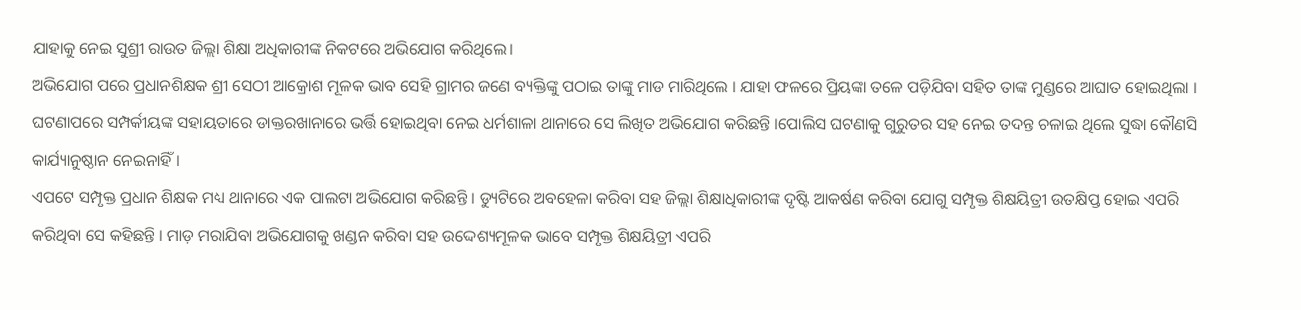ଯାହାକୁ ନେଇ ସୁଶ୍ରୀ ରାଉତ ଜିଲ୍ଲା ଶିକ୍ଷା ଅଧିକାରୀଙ୍କ ନିକଟରେ ଅଭିଯୋଗ କରିଥିଲେ।
ଅଭିଯୋଗ ପରେ ପ୍ରଧାନଶିକ୍ଷକ ଶ୍ରୀ ସେଠୀ ଆକ୍ରୋଶ ମୂଳକ ଭାବ ସେହି ଗ୍ରାମର ଜଣେ ବ୍ୟକ୍ତିଙ୍କୁ ପଠାଇ ତାଙ୍କୁ ମାଡ ମାରିଥିଲେ । ଯାହା ଫଳରେ ପ୍ରିୟଙ୍କା ତଳେ ପଡ଼ିଯିବା ସହିତ ତାଙ୍କ ମୁଣ୍ଡରେ ଆଘାତ ହୋଇଥିଲା । ଘଟଣାପରେ ସମ୍ପର୍କୀୟଙ୍କ ସହାୟତାରେ ଡାକ୍ତରଖାନାରେ ଭର୍ତ୍ତି ହୋଇଥିବା ନେଇ ଧର୍ମଶାଳା ଥାନାରେ ସେ ଲିଖିତ ଅଭିଯୋଗ କରିଛନ୍ତି ।ପୋଲିସ ଘଟଣାକୁ ଗୁରୁତର ସହ ନେଇ ତଦନ୍ତ ଚଳାଇ ଥିଲେ ସୁଦ୍ଧା କୌଣସି କାର୍ଯ୍ୟାନୁଷ୍ଠାନ ନେଇନାହିଁ ।
ଏପଟେ ସମ୍ପୃକ୍ତ ପ୍ରଧାନ ଶିକ୍ଷକ ମଧ୍ୟ ଥାନାରେ ଏକ ପାଲଟା ଅଭିଯୋଗ କରିଛନ୍ତି । ଡ୍ୟୁଟିରେ ଅବହେଳା କରିବା ସହ ଜିଲ୍ଲା ଶିକ୍ଷାଧିକାରୀଙ୍କ ଦୃଷ୍ଟି ଆକର୍ଷଣ କରିବା ଯୋଗୁ ସମ୍ପୃକ୍ତ ଶିକ୍ଷୟିତ୍ରୀ ଉତକ୍ଷିପ୍ତ ହୋଇ ଏପରି କରିଥିବା ସେ କହିଛନ୍ତି । ମାଡ଼ ମରାଯିବା ଅଭିଯୋଗକୁ ଖଣ୍ଡନ କରିବା ସହ ଉଦ୍ଦେଶ୍ୟମୂଳକ ଭାବେ ସମ୍ପୃକ୍ତ ଶିକ୍ଷୟିତ୍ରୀ ଏପରି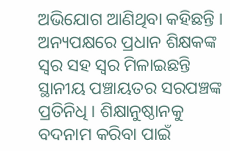ଅଭିଯୋଗ ଆଣିଥିବା କହିଛନ୍ତି । ଅନ୍ୟପକ୍ଷରେ ପ୍ରଧାନ ଶିକ୍ଷକଙ୍କ ସ୍ୱର ସହ ସ୍ୱର ମିଳାଇଛନ୍ତି ସ୍ଥାନୀୟ ପଞ୍ଚାୟତର ସରପଞ୍ଚଙ୍କ ପ୍ରତିନିଧି । ଶିକ୍ଷାନୁଷ୍ଠାନକୁ ବଦନାମ କରିବା ପାଇଁ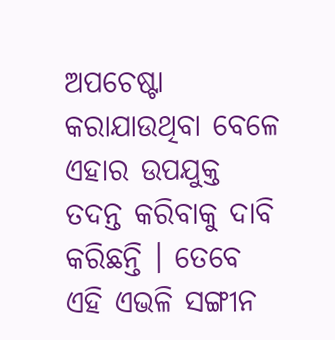ଅପଚେଷ୍ଟା କରାଯାଉଥିବା ବେଳେ ଏହାର ଉପଯୁକ୍ତ ତଦନ୍ତ କରିବାକୁ ଦାବି କରିଛନ୍ତି । ତେବେ ଏହି ଏଭଳି ସଙ୍ଗୀନ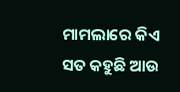ମାମଲାରେ କିଏ ସତ କହୁଛି ଆଉ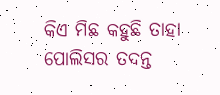କିଏ ମିଛ କହୁଛି ତାହା ପୋଲିସର ତଦନ୍ତ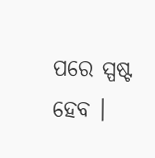ପରେ ସ୍ପଷ୍ଟ ହେବ ।